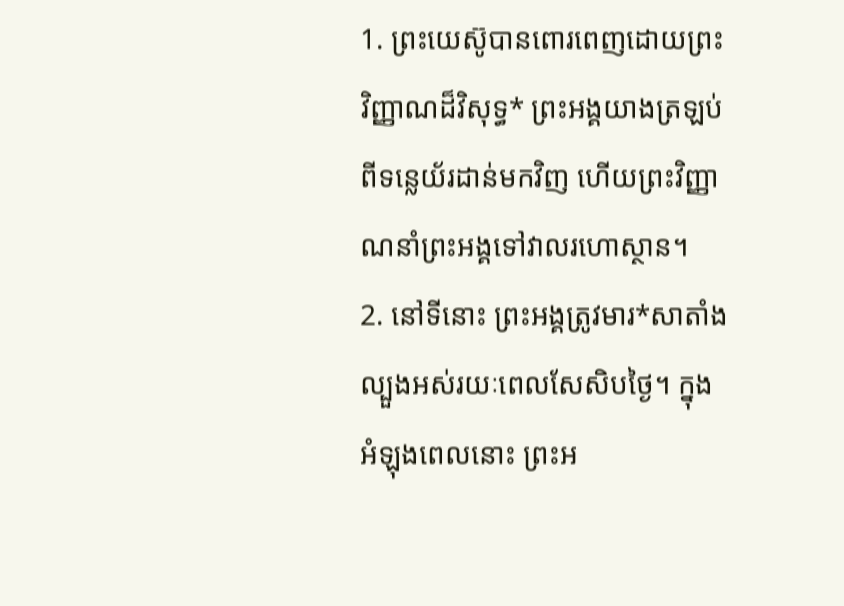1. ព្រះយេស៊ូបានពោរពេញដោយព្រះវិញ្ញាណដ៏វិសុទ្ធ* ព្រះអង្គយាងត្រឡប់ពីទន្លេយ័រដាន់មកវិញ ហើយព្រះវិញ្ញាណនាំព្រះអង្គទៅវាលរហោស្ថាន។
2. នៅទីនោះ ព្រះអង្គត្រូវមារ*សាតាំងល្បួងអស់រយៈពេលសែសិបថ្ងៃ។ ក្នុងអំឡុងពេលនោះ ព្រះអ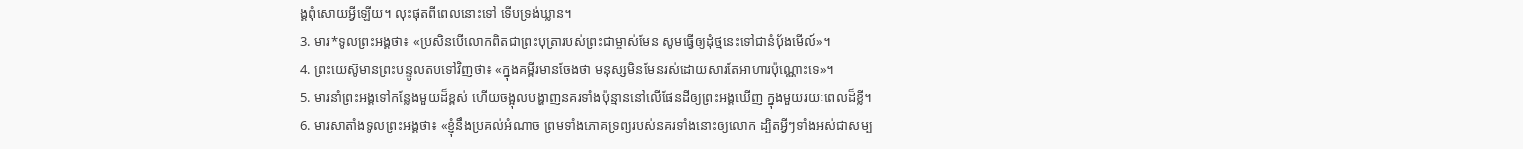ង្គពុំសោយអ្វីឡើយ។ លុះផុតពីពេលនោះទៅ ទើបទ្រង់ឃ្លាន។
3. មារ*ទូលព្រះអង្គថា៖ «ប្រសិនបើលោកពិតជាព្រះបុត្រារបស់ព្រះជាម្ចាស់មែន សូមធ្វើឲ្យដុំថ្មនេះទៅជានំប៉័ងមើល៍»។
4. ព្រះយេស៊ូមានព្រះបន្ទូលតបទៅវិញថា៖ «ក្នុងគម្ពីរមានចែងថា មនុស្សមិនមែនរស់ដោយសារតែអាហារប៉ុណ្ណោះទេ»។
5. មារនាំព្រះអង្គទៅកន្លែងមួយដ៏ខ្ពស់ ហើយចង្អុលបង្ហាញនគរទាំងប៉ុន្មាននៅលើផែនដីឲ្យព្រះអង្គឃើញ ក្នុងមួយរយៈពេលដ៏ខ្លី។
6. មារសាតាំងទូលព្រះអង្គថា៖ «ខ្ញុំនឹងប្រគល់អំណាច ព្រមទាំងភោគទ្រព្យរបស់នគរទាំងនោះឲ្យលោក ដ្បិតអ្វីៗទាំងអស់ជាសម្ប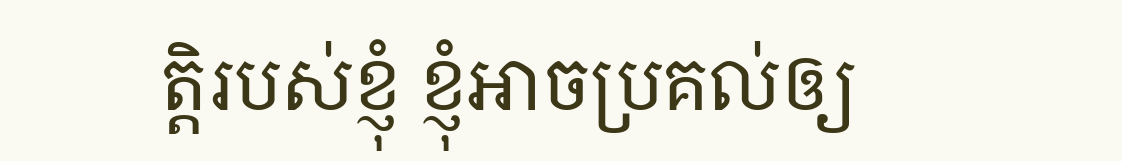ត្តិរបស់ខ្ញុំ ខ្ញុំអាចប្រគល់ឲ្យ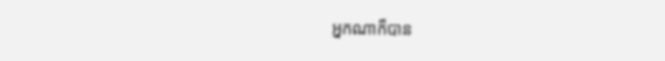អ្នកណាក៏បាន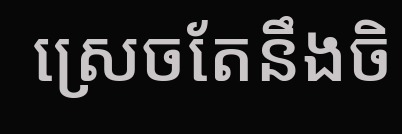ស្រេចតែនឹងចិ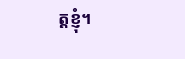ត្តខ្ញុំ។